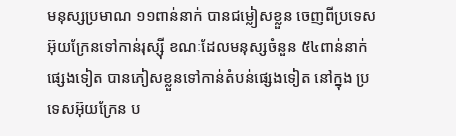មនុស្សប្រមាណ ១១ពាន់នាក់ បានជម្លៀសខ្លួន ចេញពីប្រទេស អ៊ុយក្រែនទៅកាន់រុស្ស៊ី ខណៈដែលមនុស្សចំនួន ៥៤ពាន់នាក់ផ្សេងទៀត បានភៀសខ្លួនទៅកាន់តំបន់ផ្សេងទៀត នៅក្នុង ប្រទេសអ៊ុយក្រែន ប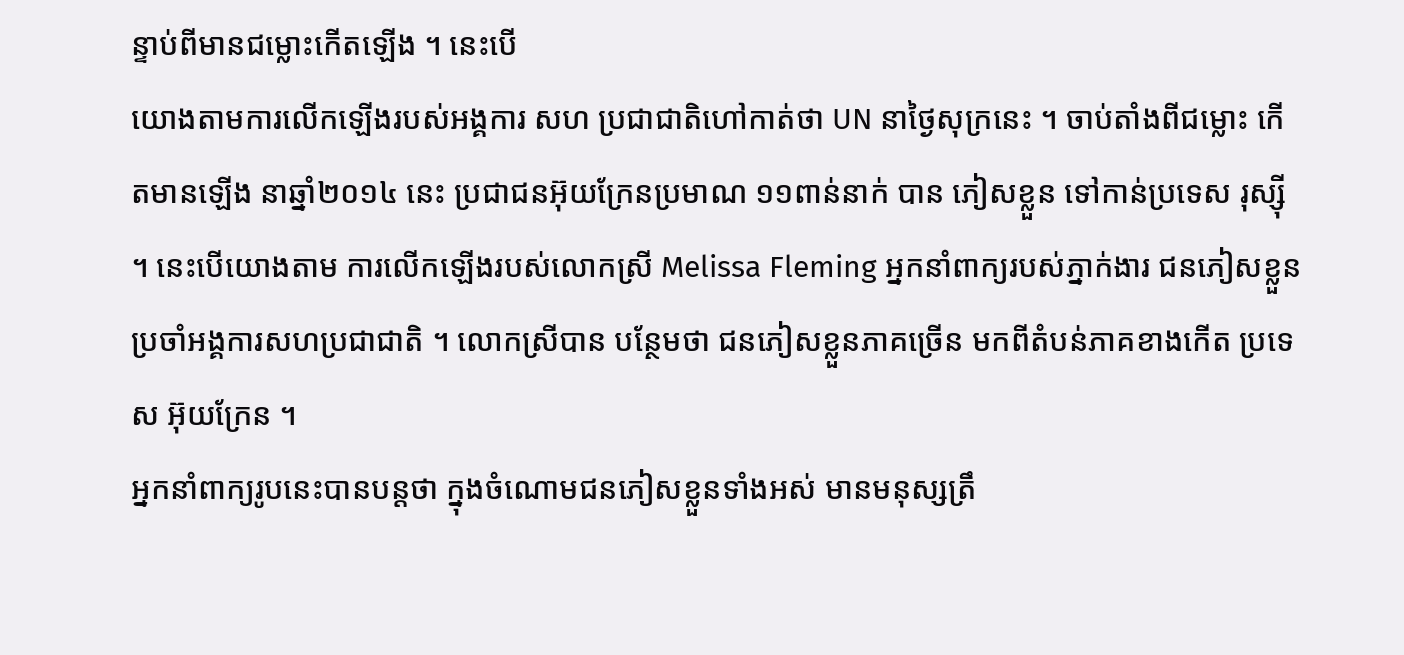ន្ទាប់ពីមានជម្លោះកើតឡើង ។ នេះបើ
យោងតាមការលើកឡើងរបស់អង្គការ សហ ប្រជាជាតិហៅកាត់ថា UN នាថ្ងៃសុក្រនេះ ។ ចាប់តាំងពីជម្លោះ កើតមានឡើង នាឆ្នាំ២០១៤ នេះ ប្រជាជនអ៊ុយក្រែនប្រមាណ ១១ពាន់នាក់ បាន ភៀសខ្លួន ទៅកាន់ប្រទេស រុស្ស៊ី ។ នេះបើយោងតាម ការលើកឡើងរបស់លោកស្រី Melissa Fleming អ្នកនាំពាក្យរបស់ភ្នាក់ងារ ជនភៀសខ្លួន ប្រចាំអង្គការសហប្រជាជាតិ ។ លោកស្រីបាន បន្ថែមថា ជនភៀសខ្លួនភាគច្រើន មកពីតំបន់ភាគខាងកើត ប្រទេស អ៊ុយក្រែន ។
អ្នកនាំពាក្យរូបនេះបានបន្តថា ក្នុងចំណោមជនភៀសខ្លួនទាំងអស់ មានមនុស្សត្រឹ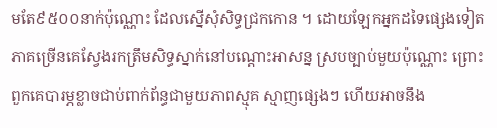មតែ៩៥០០នាក់ប៉ុណ្ណោះ ដែលស្នើសុំសិទ្ធជ្រកកោន ។ ដោយឡែកអ្នកដទៃផ្សេងទៀត ភាគច្រើនគេស្វែងរកត្រឹមសិទ្ធស្នាក់នៅបណ្តោះអាសន្ន ស្របច្បាប់មួយប៉ុណ្ណោះ ព្រោះពួកគេបារម្ភខ្លាចជាប់ពាក់ព័ន្ធជាមួយភាពស្មុគ ស្មាញផ្សេងៗ ហើយអាចនឹង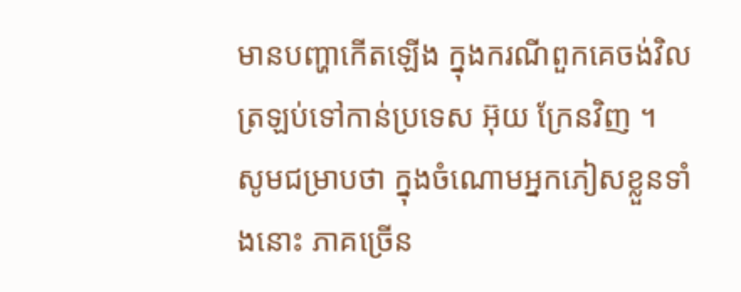មានបញ្ហាកើតឡើង ក្នុងករណីពួកគេចង់វិលត្រឡប់ទៅកាន់ប្រទេស អ៊ុយ ក្រែនវិញ ។
សូមជម្រាបថា ក្នុងចំណោមអ្នកភៀសខ្លួនទាំងនោះ ភាគច្រើន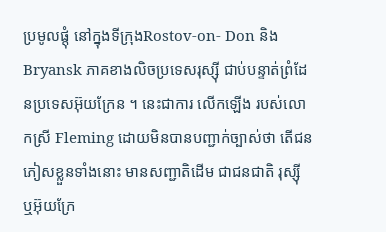ប្រមូលផ្តុំ នៅក្នុងទីក្រុងRostov-on- Don និង Bryansk ភាគខាងលិចប្រទេសរុស្ស៊ី ជាប់បន្ទាត់ព្រំដែនប្រទេសអ៊ុយក្រែន ។ នេះជាការ លើកឡើង របស់លោកស្រី Fleming ដោយមិនបានបញ្ជាក់ច្បាស់ថា តើជនភៀសខ្លួនទាំងនោះ មានសញ្ជាតិដើម ជាជនជាតិ រុស្ស៊ី ឬអ៊ុយក្រែ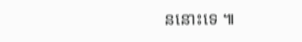ននោះទេ ៕